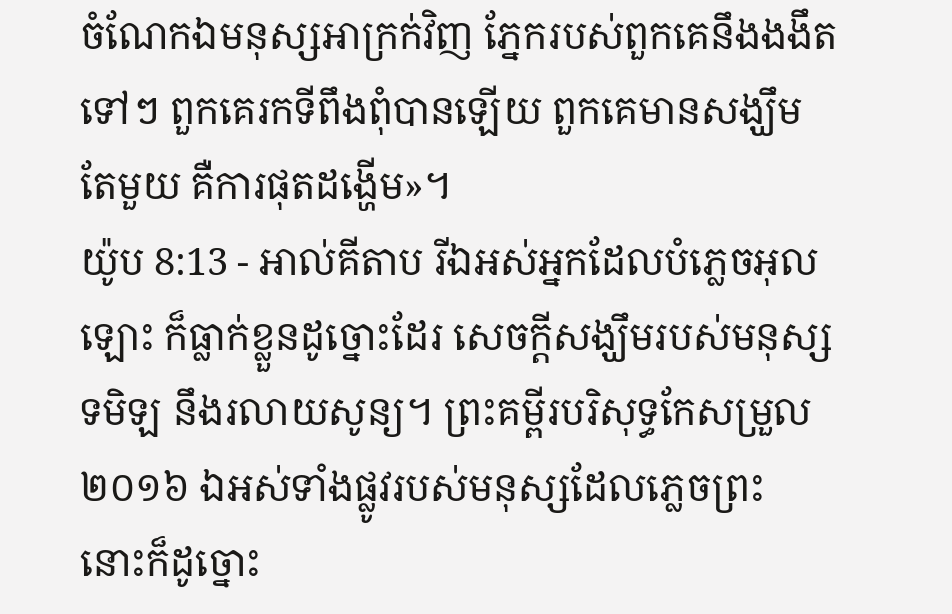ចំណែកឯមនុស្សអាក្រក់វិញ ភ្នែករបស់ពួកគេនឹងងងឹតទៅៗ ពួកគេរកទីពឹងពុំបានឡើយ ពួកគេមានសង្ឃឹមតែមួយ គឺការផុតដង្ហើម»។
យ៉ូប 8:13 - អាល់គីតាប រីឯអស់អ្នកដែលបំភ្លេចអុលឡោះ ក៏ធ្លាក់ខ្លួនដូច្នោះដែរ សេចក្ដីសង្ឃឹមរបស់មនុស្សទមិឡ នឹងរលាយសូន្យ។ ព្រះគម្ពីរបរិសុទ្ធកែសម្រួល ២០១៦ ឯអស់ទាំងផ្លូវរបស់មនុស្សដែលភ្លេចព្រះ នោះក៏ដូច្នោះ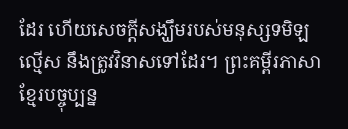ដែរ ហើយសេចក្ដីសង្ឃឹមរបស់មនុស្សទមិឡល្មើស នឹងត្រូវវិនាសទៅដែរ។ ព្រះគម្ពីរភាសាខ្មែរបច្ចុប្បន្ន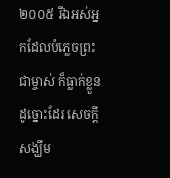២០០៥ រីឯអស់អ្នកដែលបំភ្លេចព្រះជាម្ចាស់ ក៏ធ្លាក់ខ្លួនដូច្នោះដែរ សេចក្ដីសង្ឃឹម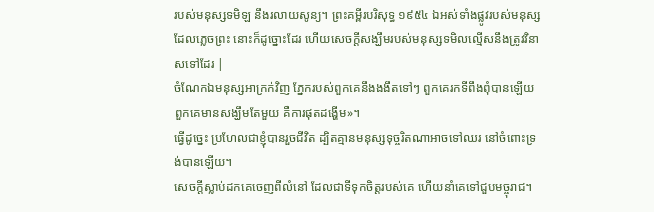របស់មនុស្សទមិឡ នឹងរលាយសូន្យ។ ព្រះគម្ពីរបរិសុទ្ធ ១៩៥៤ ឯអស់ទាំងផ្លូវរបស់មនុស្សដែលភ្លេចព្រះ នោះក៏ដូច្នោះដែរ ហើយសេចក្ដីសង្ឃឹមរបស់មនុស្សទមិលល្មើសនឹងត្រូវវិនាសទៅដែរ |
ចំណែកឯមនុស្សអាក្រក់វិញ ភ្នែករបស់ពួកគេនឹងងងឹតទៅៗ ពួកគេរកទីពឹងពុំបានឡើយ ពួកគេមានសង្ឃឹមតែមួយ គឺការផុតដង្ហើម»។
ធ្វើដូច្នេះ ប្រហែលជាខ្ញុំបានរួចជីវិត ដ្បិតគ្មានមនុស្សទុច្ចរិតណាអាចទៅឈរ នៅចំពោះទ្រង់បានឡើយ។
សេចក្ដីស្លាប់ដកគេចេញពីលំនៅ ដែលជាទីទុកចិត្តរបស់គេ ហើយនាំគេទៅជួបមច្ចុរាជ។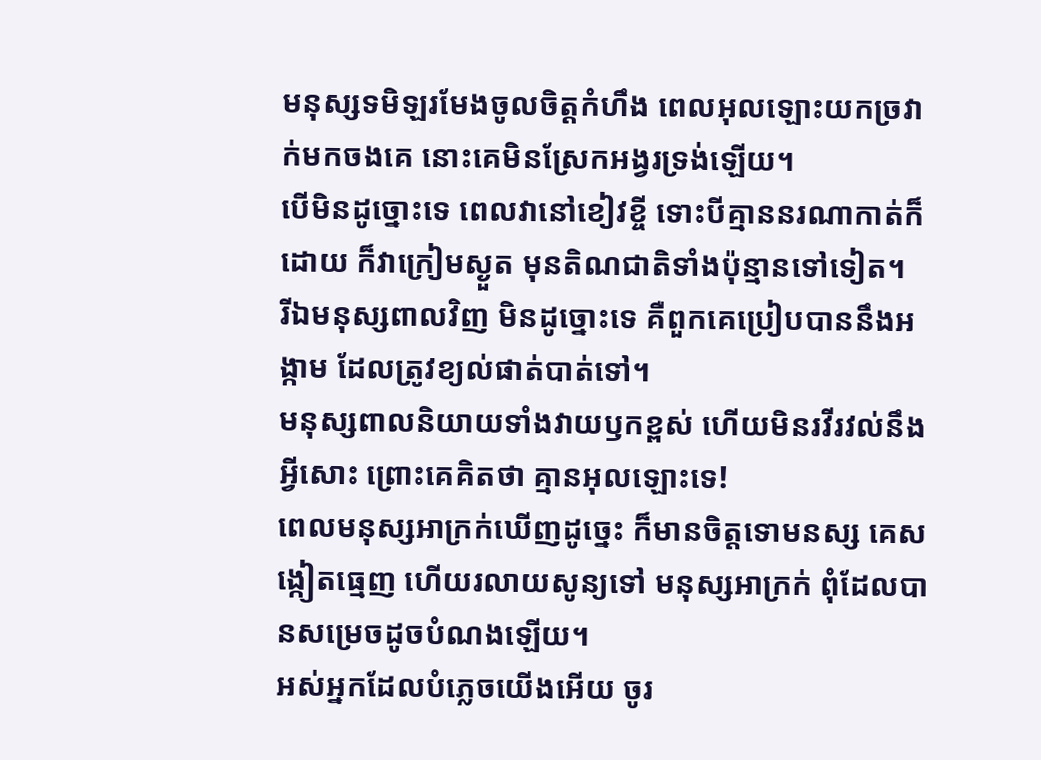មនុស្សទមិឡរមែងចូលចិត្តកំហឹង ពេលអុលឡោះយកច្រវាក់មកចងគេ នោះគេមិនស្រែកអង្វរទ្រង់ឡើយ។
បើមិនដូច្នោះទេ ពេលវានៅខៀវខ្ចី ទោះបីគ្មាននរណាកាត់ក៏ដោយ ក៏វាក្រៀមស្ងួត មុនតិណជាតិទាំងប៉ុន្មានទៅទៀត។
រីឯមនុស្សពាលវិញ មិនដូច្នោះទេ គឺពួកគេប្រៀបបាននឹងអង្កាម ដែលត្រូវខ្យល់ផាត់បាត់ទៅ។
មនុស្សពាលនិយាយទាំងវាយឫកខ្ពស់ ហើយមិនរវីរវល់នឹងអ្វីសោះ ព្រោះគេគិតថា គ្មានអុលឡោះទេ!
ពេលមនុស្សអាក្រក់ឃើញដូច្នេះ ក៏មានចិត្តទោមនស្ស គេសង្កៀតធ្មេញ ហើយរលាយសូន្យទៅ មនុស្សអាក្រក់ ពុំដែលបានសម្រេចដូចបំណងឡើយ។
អស់អ្នកដែលបំភ្លេចយើងអើយ ចូរ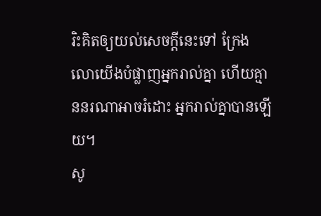រិះគិតឲ្យយល់សេចក្ដីនេះទៅ ក្រែងលោយើងបំផ្លាញអ្នករាល់គ្នា ហើយគ្មាននរណាអាចរំដោះ អ្នករាល់គ្នាបានឡើយ។
សូ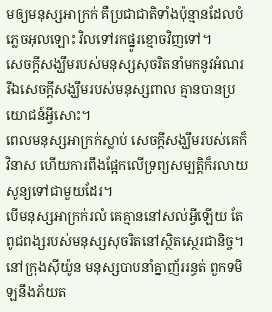មឲ្យមនុស្សអាក្រក់ គឺប្រជាជាតិទាំងប៉ុន្មានដែលបំភ្លេចអុលឡោះ វិលទៅរកផ្នូរខ្មោចវិញទៅ។
សេចក្ដីសង្ឃឹមរបស់មនុស្សសុចរិតនាំមកនូវអំណរ រីឯសេចក្ដីសង្ឃឹមរបស់មនុស្សពាល គ្មានបានប្រយោជន៍អ្វីសោះ។
ពេលមនុស្សអាក្រក់ស្លាប់ សេចក្ដីសង្ឃឹមរបស់គេក៏វិនាស ហើយការពឹងផ្អែកលើទ្រព្យសម្បត្តិក៏រលាយសូន្យទៅជាមួយដែរ។
បើមនុស្សអាក្រក់រលំ គេគ្មាននៅសល់អ្វីឡើយ តែពូជពង្សរបស់មនុស្សសុចរិតនៅស្ថិតស្ថេរជានិច្ច។
នៅក្រុងស៊ីយ៉ូន មនុស្សបាបនាំគ្នាញ័ររន្ធត់ ពួកទមិឡនឹងភ័យត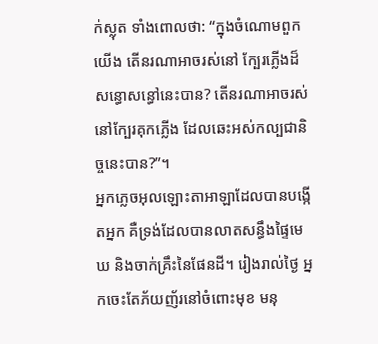ក់ស្លុត ទាំងពោលថា: “ក្នុងចំណោមពួកយើង តើនរណាអាចរស់នៅ ក្បែរភ្លើងដ៏សន្ធោសន្ធៅនេះបាន? តើនរណាអាចរស់នៅក្បែរគុកភ្លើង ដែលឆេះអស់កល្បជានិច្ចនេះបាន?”។
អ្នកភ្លេចអុលឡោះតាអាឡាដែលបានបង្កើតអ្នក គឺទ្រង់ដែលបានលាតសន្ធឹងផ្ទៃមេឃ និងចាក់គ្រឹះនៃផែនដី។ រៀងរាល់ថ្ងៃ អ្នកចេះតែភ័យញ័រនៅចំពោះមុខ មនុ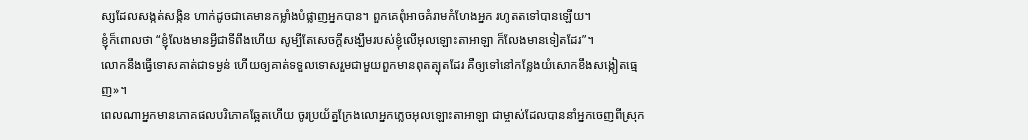ស្សដែលសង្កត់សង្កិន ហាក់ដូចជាគេមានកម្លាំងបំផ្លាញអ្នកបាន។ ពួកគេពុំអាចគំរាមកំហែងអ្នក រហូតតទៅបានឡើយ។
ខ្ញុំក៏ពោលថា “ខ្ញុំលែងមានអ្វីជាទីពឹងហើយ សូម្បីតែសេចក្ដីសង្ឃឹមរបស់ខ្ញុំលើអុលឡោះតាអាឡា ក៏លែងមានទៀតដែរ”។
លោកនឹងធ្វើទោសគាត់ជាទម្ងន់ ហើយឲ្យគាត់ទទួលទោសរួមជាមួយពួកមានពុតត្បុតដែរ គឺឲ្យទៅនៅកន្លែងយំសោកខឹងសង្កៀតធ្មេញ»។
ពេលណាអ្នកមានភោគផលបរិភោគឆ្អែតហើយ ចូរប្រយ័ត្នក្រែងលោអ្នកភ្លេចអុលឡោះតាអាឡា ជាម្ចាស់ដែលបាននាំអ្នកចេញពីស្រុក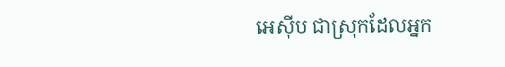អេស៊ីប ជាស្រុកដែលអ្នក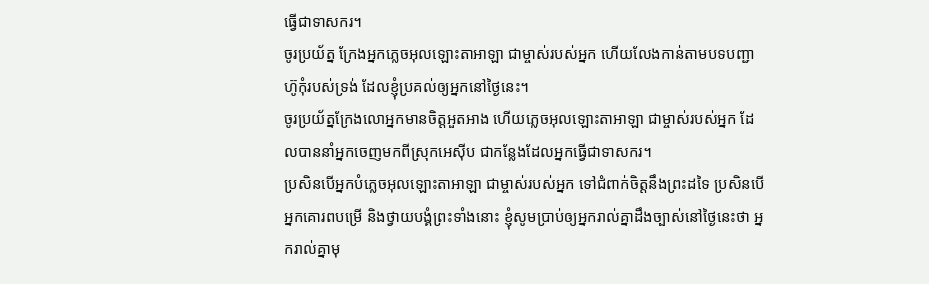ធ្វើជាទាសករ។
ចូរប្រយ័ត្ន ក្រែងអ្នកភ្លេចអុលឡោះតាអាឡា ជាម្ចាស់របស់អ្នក ហើយលែងកាន់តាមបទបញ្ជា ហ៊ូកុំរបស់ទ្រង់ ដែលខ្ញុំប្រគល់ឲ្យអ្នកនៅថ្ងៃនេះ។
ចូរប្រយ័ត្នក្រែងលោអ្នកមានចិត្តអួតអាង ហើយភ្លេចអុលឡោះតាអាឡា ជាម្ចាស់របស់អ្នក ដែលបាននាំអ្នកចេញមកពីស្រុកអេស៊ីប ជាកន្លែងដែលអ្នកធ្វើជាទាសករ។
ប្រសិនបើអ្នកបំភ្លេចអុលឡោះតាអាឡា ជាម្ចាស់របស់អ្នក ទៅជំពាក់ចិត្តនឹងព្រះដទៃ ប្រសិនបើអ្នកគោរពបម្រើ និងថ្វាយបង្គំព្រះទាំងនោះ ខ្ញុំសូមប្រាប់ឲ្យអ្នករាល់គ្នាដឹងច្បាស់នៅថ្ងៃនេះថា អ្នករាល់គ្នាមុ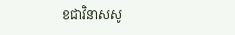ខជាវិនាសសូ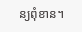ន្យពុំខាន។